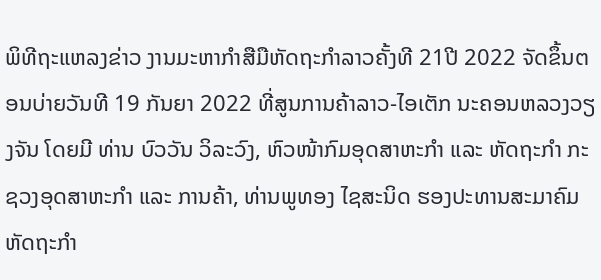ພິທີຖະແຫລງຂ່າວ ງານມະຫາກໍາສືມືຫັດຖະກໍາລາວຄັ້ງທີ 21ປີ 2022 ຈັດຂຶ້ນຕອນບ່າຍວັນທີ 19 ກັນຍາ 2022 ທີ່ສູນການຄ້າລາວ-ໄອເຕັກ ນະຄອນຫລວງວຽງຈັນ ໂດຍມີ ທ່ານ ບົວວັນ ວິລະວົງ, ຫົວໜ້າກົມອຸດສາຫະກຳ ແລະ ຫັດຖະກຳ ກະຊວງອຸດສາຫະກຳ ແລະ ການຄ້າ, ທ່ານພູທອງ ໄຊສະນິດ ຮອງປະທານສະມາຄົມຫັດຖະກໍາ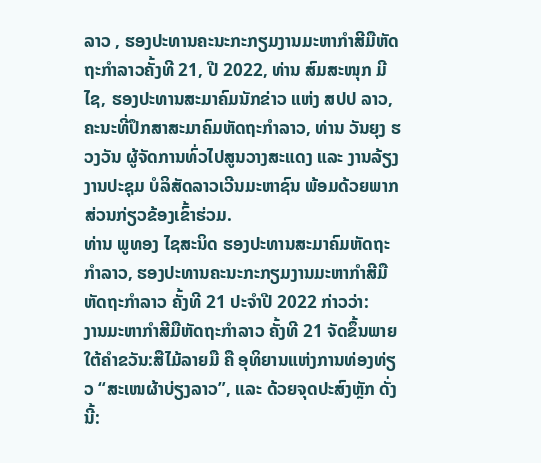ລາວ , ຮອງປະທານຄະນະກະກຽມງານມະຫາກໍາສີມືຫັດຖະກໍາລາວຄັ້ງທີ 21, ປີ 2022, ທ່ານ ສົມສະໜຸກ ມີໄຊ, ຮອງປະທານສະມາຄົມນັກຂ່າວ ແຫ່ງ ສປປ ລາວ, ຄະນະທີ່ປຶກສາສະມາຄົມຫັດຖະກໍາລາວ, ທ່ານ ວັນຍຸງ ຮວງວັນ ຜູ້ຈັດການທົ່ວໄປສູນວາງສະແດງ ແລະ ງານລ້ຽງງານປະຊຸມ ບໍລິສັດລາວເວີນມະຫາຊົນ ພ້ອມດ້ວຍພາກສ່ວນກ່ຽວຂ້ອງເຂົ້າຮ່ວມ.
ທ່ານ ພູທອງ ໄຊສະນິດ ຮອງປະທານສະມາຄົມຫັດຖະກຳລາວ, ຮອງປະທານຄະນະກະກຽມງານມະຫາກຳສີມືຫັດຖະກຳລາວ ຄັ້ງທີ 21 ປະຈໍາປີ 2022 ກ່າວວ່າ:
ງານມະຫາກໍາສີມືຫັດຖະກໍາລາວ ຄັ້ງທີ 21 ຈັດຂຶ້ນພາຍໃຕ້ຄໍາຂວັນ:ສືໄມ້ລາຍມື ຄື ອຸທິຍານແຫ່ງການທ່ອງທ່ຽວ “ສະເໜຜ້າບ່ຽງລາວ”, ແລະ ດ້ວຍຈຸດປະສົງຫຼັກ ດັ່ງນີ້: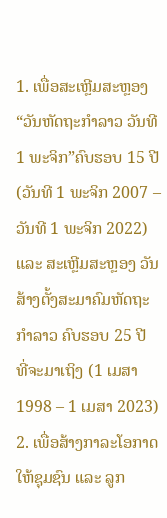1. ເພື່ອສະເຫຼີມສະຫຼອງ “ວັນຫັດຖະກໍາລາວ ວັນທີ 1 ພະຈິກ”ຄົບຮອບ 15 ປີ (ວັນທີ 1 ພະຈິກ 2007 – ວັນທີ 1 ພະຈິກ 2022) ແລະ ສະເຫຼີມສະຫຼອງ ວັນສ້າງຕັ້ງສະມາຄົມຫັດຖະກໍາລາວ ຄົບຮອບ 25 ປີ ທີ່ຈະມາເຖິງ (1 ເມສາ 1998 – 1 ເມສາ 2023)
2. ເພື່ອສ້າງກາລະໂອກາດໃຫ້ຊຸມຊົນ ແລະ ລູກ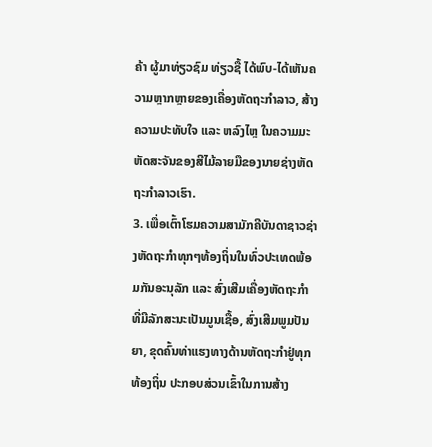ຄ້າ ຜູ້ມາທ່ຽວຊົມ ທ່ຽວຊື້ ໄດ້ພົບ-ໄດ້ເຫັນຄວາມຫຼາກຫຼາຍຂອງເຄື່ອງຫັດຖະກໍາລາວ, ສ້າງຄວາມປະທັບໃຈ ແລະ ຫລົງໄຫຼ ໃນຄວາມມະຫັດສະຈັນຂອງສີໄມ້ລາຍມືຂອງນາຍຊ່າງຫັດຖະກໍາລາວເຮົາ.
3. ເພື່ອເຕົ້າໂຮມຄວາມສາມັກຄີບັນດາຊາວຊ່າງຫັດຖະກຳທຸກໆທ້ອງຖິ່ນໃນທົ່ວປະເທດພ້ອມກັນອະນຸລັກ ແລະ ສົ່ງເສີມເຄື່ອງຫັດຖະກໍາ ທີ່ມີລັກສະນະເປັນມູນເຊື້ອ, ສົ່ງເສີມພູມປັນຍາ, ຂຸດຄົ້ນທ່າແຮງທາງດ້ານຫັດຖະກຳຢູ່ທຸກທ້ອງຖິ່ນ ປະກອບສ່ວນເຂົ້າໃນການສ້າງ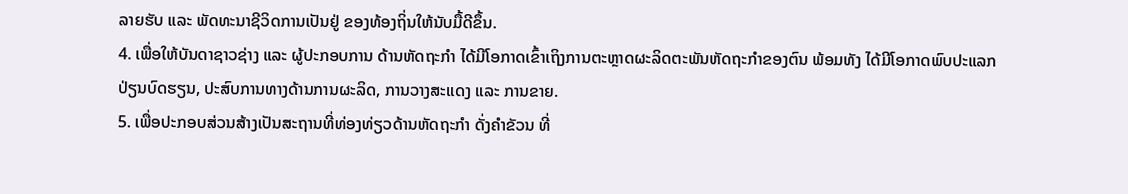ລາຍຮັບ ແລະ ພັດທະນາຊີວິດການເປັນຢູ່ ຂອງທ້ອງຖິ່ນໃຫ້ນັບມື້ດີຂຶ້ນ.
4. ເພື່ອໃຫ້ບັນດາຊາວຊ່າງ ແລະ ຜູ້ປະກອບການ ດ້ານຫັດຖະກຳ ໄດ້ມີໂອກາດເຂົ້າເຖິງການຕະຫຼາດຜະລິດຕະພັນຫັດຖະກໍາຂອງຕົນ ພ້ອມທັງ ໄດ້ມີໂອກາດພົບປະແລກປ່ຽນບົດຮຽນ, ປະສົບການທາງດ້ານການຜະລິດ, ການວາງສະແດງ ແລະ ການຂາຍ.
5. ເພື່ອປະກອບສ່ວນສ້າງເປັນສະຖານທີ່ທ່ອງທ່ຽວດ້ານຫັດຖະກໍາ ດັ່ງຄໍາຂັວນ ທີ່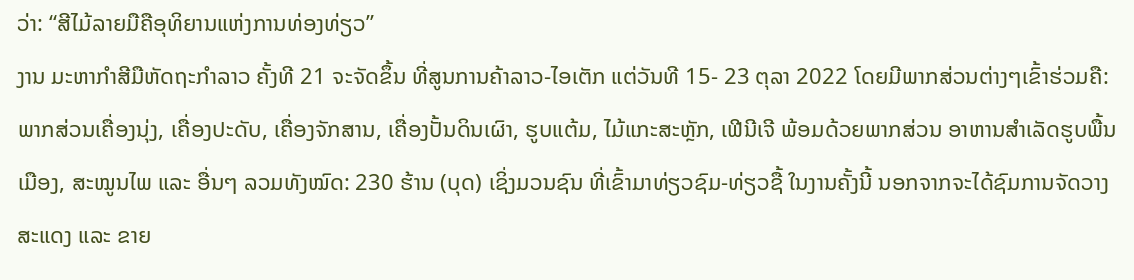ວ່າ: “ສີໄມ້ລາຍມືຄືອຸທິຍານແຫ່ງການທ່ອງທ່ຽວ”
ງານ ມະຫາກໍາສີມືຫັດຖະກໍາລາວ ຄັ້ງທີ 21 ຈະຈັດຂຶ້ນ ທີ່ສູນການຄ້າລາວ-ໄອເຕັກ ແຕ່ວັນທີ 15- 23 ຕຸລາ 2022 ໂດຍມີພາກສ່ວນຕ່າງໆເຂົ້າຮ່ວມຄື: ພາກສ່ວນເຄື່ອງນຸ່ງ, ເຄື່ອງປະດັບ, ເຄື່ອງຈັກສານ, ເຄື່ອງປັ້ນດິນເຜົາ, ຮູບແຕ້ມ, ໄມ້ແກະສະຫຼັກ, ເຟີນີເຈີ ພ້ອມດ້ວຍພາກສ່ວນ ອາຫານສໍາເລັດຮູບພື້ນເມືອງ, ສະໝູນໄພ ແລະ ອື່ນໆ ລວມທັງໝົດ: 230 ຮ້ານ (ບຸດ) ເຊິ່ງມວນຊົນ ທີ່ເຂົ້າມາທ່ຽວຊົມ-ທ່ຽວຊື້ ໃນງານຄັ້ງນີ້ ນອກຈາກຈະໄດ້ຊົມການຈັດວາງສະແດງ ແລະ ຂາຍ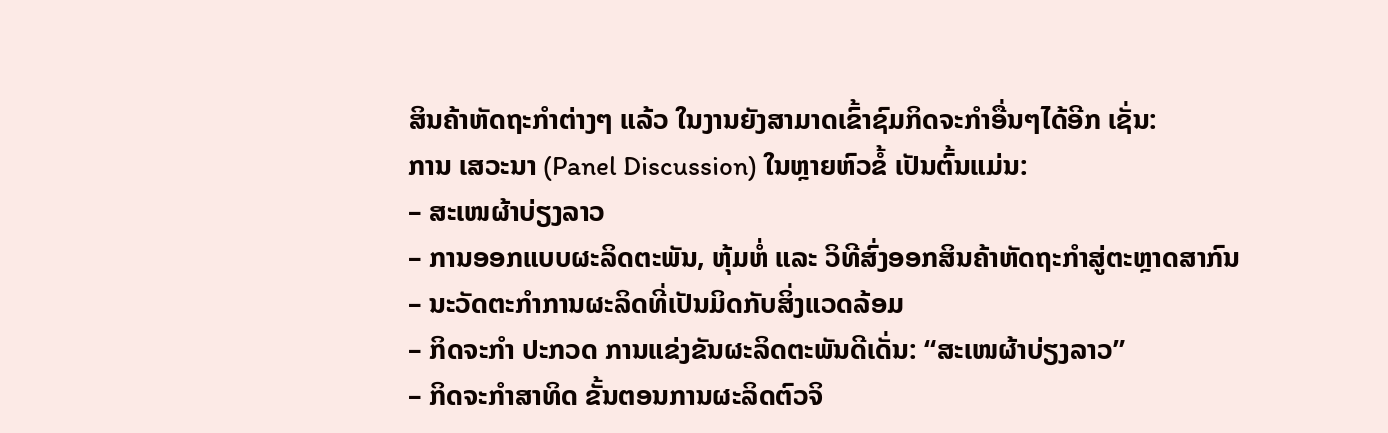ສິນຄ້າຫັດຖະກໍາຕ່າງໆ ແລ້ວ ໃນງານຍັງສາມາດເຂົ້າຊົມກິດຈະກໍາອື່ນໆໄດ້ອີກ ເຊັ່ນ:
ການ ເສວະນາ (Panel Discussion) ໃນຫຼາຍຫົວຂໍ້ ເປັນຕົ້ນແມ່ນ:
– ສະເໜຜ້າບ່ຽງລາວ
– ການອອກແບບຜະລິດຕະພັນ, ຫຸ້ມຫໍ່ ແລະ ວິທີສົ່ງອອກສິນຄ້າຫັດຖະກຳສູ່ຕະຫຼາດສາກົນ
– ນະວັດຕະກຳການຜະລິດທີ່ເປັນມິດກັບສິ່ງແວດລ້ອມ
– ກິດຈະກໍາ ປະກວດ ການແຂ່ງຂັນຜະລິດຕະພັນດີເດັ່ນ: “ສະເໜຜ້າບ່ຽງລາວ”
– ກິດຈະກໍາສາທິດ ຂັ້ນຕອນການຜະລິດຕົວຈິ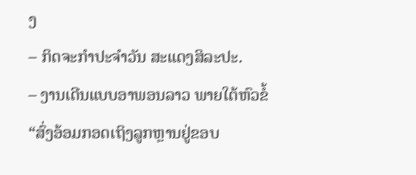ງ
– ກິດຈະກຳປະຈໍາວັນ ສະແດງສິລະປະ.
– ງານເດີນແບບອາພອນລາວ ພາຍໃຕ້ຫົວຂໍ້ “ສົ່ງອ້ອມກອດເຖິງລູກຫຼານຢູ່ຂອບ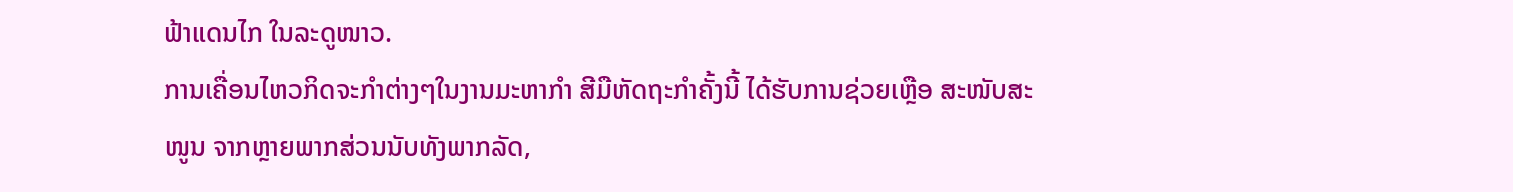ຟ້າແດນໄກ ໃນລະດູໜາວ.
ການເຄື່ອນໄຫວກິດຈະກຳຕ່າງໆໃນງານມະຫາກຳ ສີມືຫັດຖະກຳຄັ້ງນີ້ ໄດ້ຮັບການຊ່ວຍເຫຼືອ ສະໜັບສະໜູນ ຈາກຫຼາຍພາກສ່ວນນັບທັງພາກລັດ,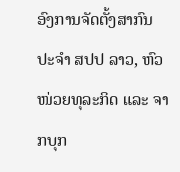ອົງການຈັດຕັ້ງສາກົນ ປະຈໍາ ສປປ ລາວ, ຫົວໜ່ວຍທຸລະກິດ ແລະ ຈາກບຸກ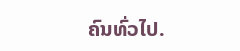ຄົນທົ່ວໄປ.